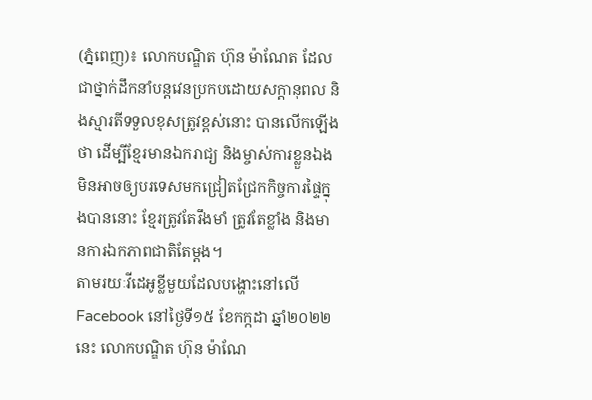(ភ្នំពេញ)៖ លោកបណ្ឌិត ហ៊ុន ម៉ាណែត ដែលជាថ្នាក់ដឹកនាំបន្ដវេនប្រកបដោយសក្ដានុពល និងស្មារតីទទួលខុសត្រូវខ្ពស់នោះ បានលើកឡើងថា ដើម្បីខ្មែរមានឯករាជ្យ និងម្ចាស់ការខ្លួនឯង មិនអាចឲ្យបរទេសមកជ្រៀតជ្រែកកិច្ចការផ្ទៃក្នុងបាននោះ ខ្មែរត្រូវតែរឹងមាំ ត្រូវតែខ្លាំង និងមានការឯកភាពជាតិតែម្ដង។
តាមរយៈវីដេអូខ្លីមួយដែលបង្ហោះនៅលើ Facebook នៅថ្ងៃទី១៥ ខែកក្កដា ឆ្នាំ២០២២នេះ លោកបណ្ឌិត ហ៊ុន ម៉ាណែ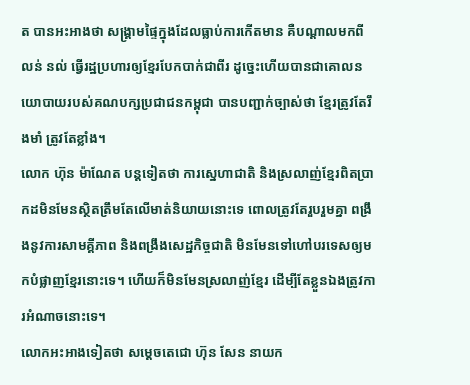ត បានអះអាងថា សង្គ្រាមផ្ទៃក្នុងដែលធ្លាប់ការកើតមាន គឺបណ្ដាលមកពី លន់ នល់ ធ្វើរដ្ឋប្រហារឲ្យខ្មែរបែកបាក់ជាពីរ ដូច្នេះហើយបានជាគោលនយោបាយរបស់គណបក្សប្រជាជនកម្ពុជា បានបញ្ជាក់ច្បាស់ថា ខ្មែរត្រូវតែរឹងមាំ ត្រូវតែខ្លាំង។
លោក ហ៊ុន ម៉ាណែត បន្ដទៀតថា ការស្នេហាជាតិ និងស្រលាញ់ខ្មែរពិតប្រាកដមិនមែនស្ថិតត្រឹមតែលើមាត់និយាយនោះទេ ពោលត្រូវតែរួបរួមគ្នា ពង្រឹងនូវការសាមគ្គីភាព និងពង្រឹងសេដ្ឋកិច្ចជាតិ មិនមែនទៅហៅបរទេសឲ្យមកបំផ្លាញខ្មែរនោះទេ។ ហើយក៏មិនមែនស្រលាញ់ខ្មែរ ដើម្បីតែខ្លួនឯងត្រូវការអំណាចនោះទេ។
លោកអះអាងទៀតថា សម្ដេចតេជោ ហ៊ុន សែន នាយក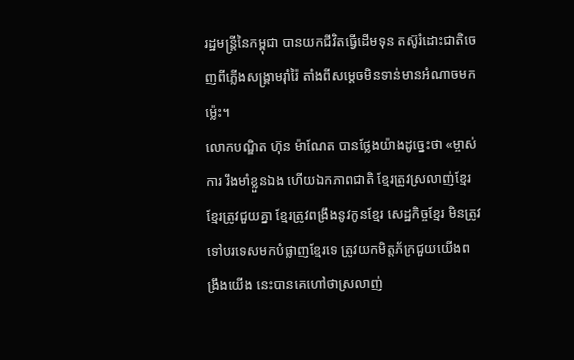រដ្ឋមន្ដ្រីនៃកម្ពុជា បានយកជីវិតធ្វើដើមទុន តស៊ូរំដោះជាតិចេញពីភ្លើងសង្គ្រាមរ៉ាំរ៉ៃ តាំងពីសម្ដេចមិនទាន់មានអំណាចមកម្ល៉េះ។
លោកបណ្ឌិត ហ៊ុន ម៉ាណែត បានថ្លែងយ៉ាងដូច្នេះថា «ម្ចាស់ការ រឹងមាំខ្លួនឯង ហើយឯកភាពជាតិ ខ្មែរត្រូវស្រលាញ់ខ្មែរ ខ្មែរត្រូវជួយគ្នា ខ្មែរត្រូវពង្រឹងនូវកូនខ្មែរ សេដ្ឋកិច្ចខ្មែរ មិនត្រូវទៅបរទេសមកបំផ្លាញខ្មែរទេ ត្រូវយកមិត្តភ័ក្រជួយយើងពង្រឹងយើង នេះបានគេហៅថាស្រលាញ់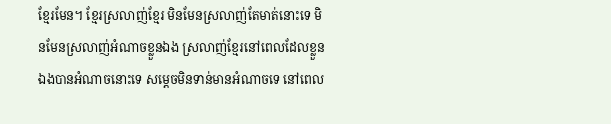ខ្មែរមែន។ ខ្មែរស្រលាញ់ខ្មែរ មិនមែនស្រលាញ់តែមាត់នោះទេ មិនមែនស្រលាញ់អំណាចខ្លួនឯង ស្រលាញ់ខ្មែរនៅពេលដែលខ្លួនឯងបានអំណាចនោះទេ សម្ដេចមិនទាន់មានអំណាចទេ នៅពេល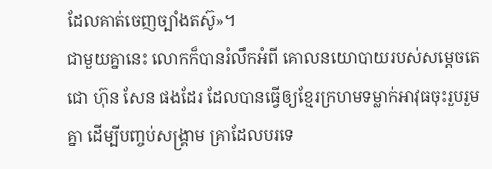ដែលគាត់ចេញច្បាំងតស៊ូ»។
ជាមួយគ្នានេះ លោកក៏បានរំលឹកអំពី គោលនយោបាយរបស់សម្ដេចតេជោ ហ៊ុន សែន ផងដែរ ដែលបានធ្វើឲ្យខ្មែរក្រហមទម្លាក់អាវុធចុះរួបរួមគ្នា ដើម្បីបញ្ចប់សង្គ្រាម គ្រាដែលបរទេ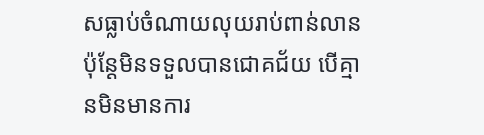សធ្លាប់ចំណាយលុយរាប់ពាន់លាន ប៉ុន្ដែមិនទទួលបានជោគជ័យ បើគ្មានមិនមានការ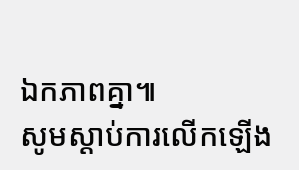ឯកភាពគ្នា៕
សូមស្ដាប់ការលើកឡើង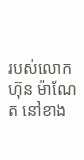របស់លោក ហ៊ុន ម៉ាណែត នៅខាង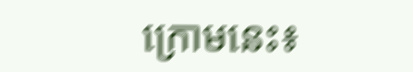ក្រោមនេះ៖